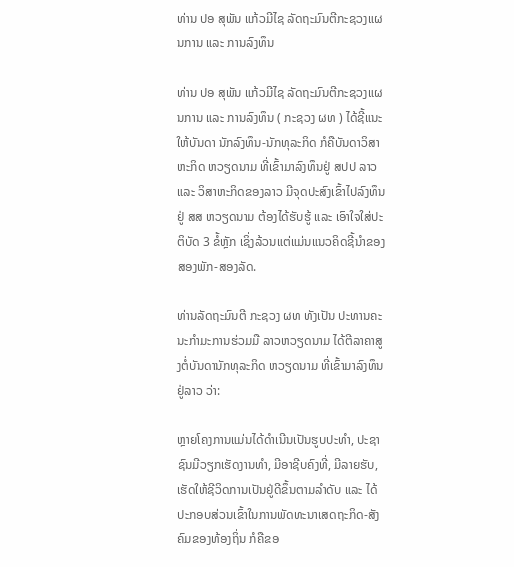ທ່ານ ປອ ສຸພັນ ແກ້ວມີໄຊ ລັດຖະມົນຕີກະຊວງແຜນການ ແລະ ການລົງທຶນ

ທ່ານ ປອ ສຸພັນ ແກ້ວມີໄຊ ລັດຖະມົນຕີກະຊວງແຜນການ ແລະ ການລົງທຶນ ( ກະຊວງ ຜທ ) ໄດ້ຊີ້ແນະໃຫ້ບັນດາ ນັກລົງທຶນ-ນັກທຸລະກິດ ກໍຄືບັນດາວິສາຫະກິດ ຫວຽດນາມ ທີ່ເຂົ້າມາລົງທຶນຢູ່ ສປປ ລາວ ແລະ ວິສາຫະກິດຂອງລາວ ມີຈຸດປະສົງເຂົ້າໄປລົງທຶນຢູ່ ສສ ຫວຽດນາມ ຕ້ອງໄດ້ຮັບຮູ້ ແລະ ເອົາໃຈໃສ່ປະຕິບັດ 3 ຂໍ້ຫຼັກ ເຊິ່ງລ້ວນແຕ່ແມ່ນແນວຄິດຊີ້ນໍາຂອງສອງພັກ-ສອງລັດ.

ທ່ານລັດຖະມົນຕີ ກະຊວງ ຜທ ທັງເປັນ ປະທານຄະນະກຳມະການຮ່ວມມື ລາວຫວຽດນາມ ໄດ້ຕີລາຄາສູງຕໍ່ບັນດານັກທຸລະກິດ ຫວຽດນາມ ທີ່ເຂົ້າມາລົງທຶນຢູ່ລາວ ວ່າ:

ຫຼາຍໂຄງການແມ່ນໄດ້ດຳເນີນເປັນຮູບປະທຳ, ປະຊາຊົນມີວຽກເຮັດງານທຳ, ມີອາຊີບຄົງທີ່, ມີລາຍຮັບ, ເຮັດໃຫ້ຊີວິດການເປັນຢູ່ດີຂຶ້ນຕາມລຳດັບ ແລະ ໄດ້ປະກອບສ່ວນເຂົ້າໃນການພັດທະນາເສດຖະກິດ-ສັງຄົມຂອງທ້ອງຖິ່ນ ກໍຄືຂອ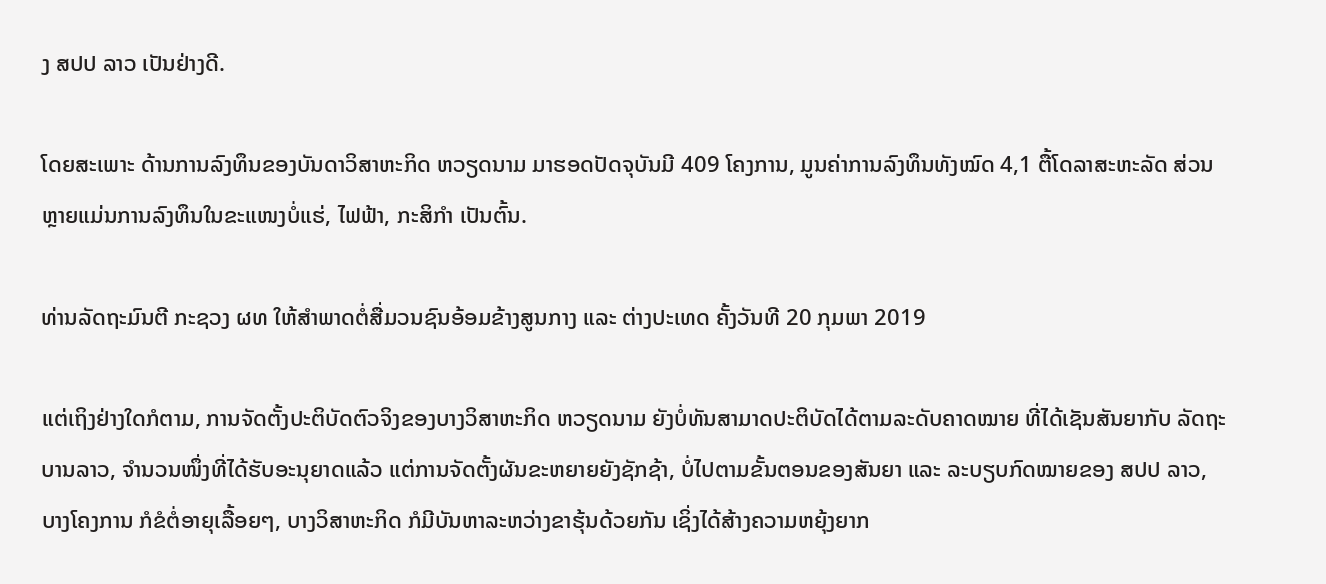ງ ສປປ ລາວ ເປັນຢ່າງດີ.

ໂດຍສະເພາະ ດ້ານການລົງທຶນຂອງບັນດາວິສາຫະກິດ ຫວຽດນາມ ມາຮອດປັດຈຸບັນມີ 409 ໂຄງການ, ມູນຄ່າການລົງທຶນທັງໝົດ 4,1 ຕື້ໂດລາສະຫະລັດ ສ່ວນຫຼາຍແມ່ນການລົງທຶນໃນຂະແໜງບໍ່ແຮ່, ໄຟຟ້າ, ກະສິກຳ ເປັນຕົ້ນ.

ທ່ານລັດຖະມົນຕີ ກະຊວງ ຜທ ໃຫ້ສຳພາດຕໍ່ສື່ມວນຊົນອ້ອມຂ້າງສູນກາງ ແລະ ຕ່າງປະເທດ ຄັ້ງວັນທີ 20 ກຸມພາ 2019

ແຕ່ເຖິງຢ່າງໃດກໍຕາມ, ການຈັດຕັ້ງປະຕິບັດຕົວຈິງຂອງບາງວິສາຫະກິດ ຫວຽດນາມ ຍັງບໍ່ທັນສາມາດປະຕິບັດໄດ້ຕາມລະດັບຄາດໝາຍ ທີ່ໄດ້ເຊັນສັນຍາກັບ ລັດຖະບານລາວ, ຈຳນວນໜຶ່ງທີ່ໄດ້ຮັບອະນຸຍາດແລ້ວ ແຕ່ການຈັດຕັ້ງຜັນຂະຫຍາຍຍັງຊັກຊ້າ, ບໍ່ໄປຕາມຂັ້ນຕອນຂອງສັນຍາ ແລະ ລະບຽບກົດໝາຍຂອງ ສປປ ລາວ, ບາງໂຄງການ ກໍຂໍຕໍ່ອາຍຸເລື້ອຍໆ, ບາງວິສາຫະກິດ ກໍມີບັນຫາລະຫວ່າງຂາຮຸ້ນດ້ວຍກັນ ເຊິ່ງໄດ້ສ້າງຄວາມຫຍຸ້ງຍາກ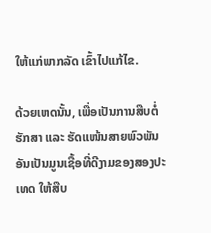ໃຫ້ແກ່ພາກລັດ ເຂົ້າໄປແກ້ໄຂ.

ດ້ວຍເຫດນັ້ນ, ເພື່ອເປັນການສືບຕໍ່ຮັກສາ ແລະ ຮັດແໜ້ນສາຍພົວພັນ ອັນເປັນມູນເຊື້ອທີ່ດີງາມຂອງສອງປະເທດ ໃຫ້ສືບ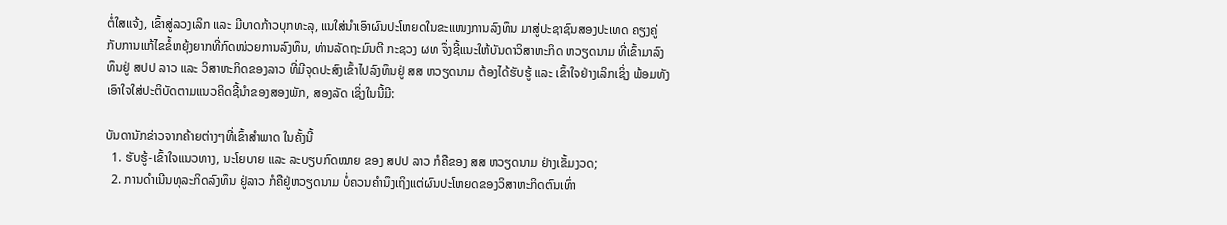ຕໍ່ໃສແຈ້ງ, ເຂົ້າສູ່ລວງເລິກ ແລະ ມີບາດກ້າວບຸກທະລຸ, ແນໃສ່ນໍາເອົາຜົນປະໂຫຍດໃນຂະແໜງການລົງທຶນ ມາສູ່ປະຊາຊົນສອງປະເທດ ຄຽງຄູ່ກັບການແກ້ໄຂຂໍ້ຫຍຸ້ງຍາກທີ່ກົດໜ່ວຍການລົງທຶນ, ທ່ານລັດຖະມົນຕີ ກະຊວງ ຜທ ຈຶ່ງຊີ້ແນະໃຫ້ບັນດາວິສາຫະກິດ ຫວຽດນາມ ທີ່ເຂົ້າມາລົງທຶນຢູ່ ສປປ ລາວ ແລະ ວິສາຫະກິດຂອງລາວ ທີ່ມີຈຸດປະສົງເຂົ້າໄປລົງທຶນຢູ່ ສສ ຫວຽດນາມ ຕ້ອງໄດ້ຮັບຮູ້ ແລະ ເຂົ້າໃຈຢ່າງເລິກເຊິ່ງ ພ້ອມທັງເອົາໃຈໃສ່ປະຕິບັດຕາມແນວຄິດຊີ້ນໍາຂອງສອງພັກ, ສອງລັດ ເຊິ່ງໃນນີ້ມີ:

ບັນດານັກຂ່າວຈາກຄ້າຍຕ່າງໆທີ່ເຂົ້າສຳພາດ ໃນຄັ້ງນີ້
  1. ຮັບຮູ້-ເຂົ້າໃຈແນວທາງ, ນະໂຍບາຍ ແລະ ລະບຽບກົດໝາຍ ຂອງ ສປປ ລາວ ກໍຄືຂອງ ສສ ຫວຽດນາມ ຢ່າງເຂັ້ມງວດ;
  2. ການດຳເນີນທຸລະກິດລົງທຶນ ຢູ່ລາວ ກໍຄືຢູ່ຫວຽດນາມ ບໍ່ຄວນຄໍານຶງເຖິງແຕ່ຜົນປະໂຫຍດຂອງວິສາຫະກິດຕົນເທົ່າ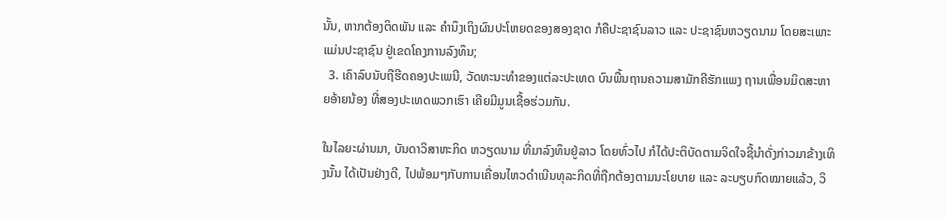ນັ້ນ, ຫາກຕ້ອງຕິດພັນ ແລະ ຄຳນຶງເຖິງຜົນປະໂຫຍດຂອງສອງຊາດ ກໍຄືປະຊາຊົນລາວ ແລະ ປະຊາຊົນຫວຽດນາມ ໂດຍສະເພາະ ແມ່ນປະຊາຊົນ ຢູ່ເຂດໂຄງການລົງທຶນ;
  3. ເຄົາລົບນັບຖືຮີດຄອງປະເພນີ, ວັດທະນະທຳຂອງແຕ່ລະປະເທດ ບົນພື້ນຖານຄວາມສາມັກຄີຮັກແພງ ຖານເພື່ອນມິດສະຫາຍອ້າຍນ້ອງ ທີ່ສອງປະເທດພວກເຮົາ ເຄີຍມີມູນເຊື້ອຮ່ວມກັນ.

ໃນໄລຍະຜ່ານມາ, ບັນດາວິສາຫະກິດ ຫວຽດນາມ ທີ່ມາລົງທຶນຢູ່ລາວ ໂດຍທົ່ວໄປ ກໍໄດ້ປະຕິບັດຕາມຈິດໃຈຊີ້ນໍາດັ່ງກ່າວມາຂ້າງເທິງນັ້ນ ໄດ້ເປັນຢ່າງດີ, ໄປພ້ອມໆກັບການເຄື່ອນໄຫວດຳເນີນທຸລະກິດທີ່ຖືກຕ້ອງຕາມນະໂຍບາຍ ແລະ ລະບຽບກົດໝາຍແລ້ວ, ວິ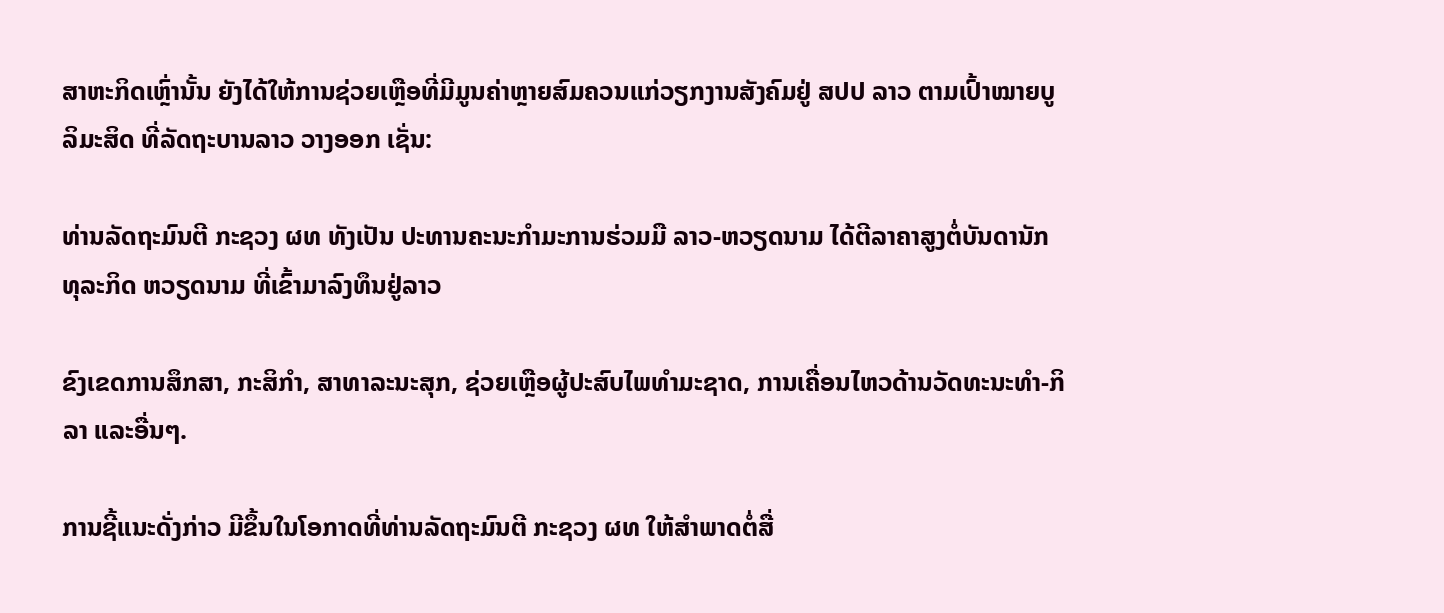ສາຫະກິດເຫຼົ່ານັ້ນ ຍັງໄດ້ໃຫ້ການຊ່ວຍເຫຼືອທີ່ມີມູນຄ່າຫຼາຍສົມຄວນແກ່ວຽກງານສັງຄົມຢູ່ ສປປ ລາວ ຕາມເປົ້າໝາຍບູລິມະສິດ ທີ່ລັດຖະບານລາວ ວາງອອກ ເຊັ່ນ:

ທ່ານລັດຖະມົນຕີ ກະຊວງ ຜທ ທັງເປັນ ປະທານຄະນະກຳມະການຮ່ວມມື ລາວ-ຫວຽດນາມ ໄດ້ຕີລາຄາສູງຕໍ່ບັນດານັກທຸລະກິດ ຫວຽດນາມ ທີ່ເຂົ້າມາລົງທຶນຢູ່ລາວ

ຂົງເຂດການສຶກສາ, ກະສິກໍາ, ສາທາລະນະສຸກ, ຊ່ວຍເຫຼືອຜູ້ປະສົບໄພທໍາມະຊາດ, ການເຄື່ອນໄຫວດ້ານວັດທະນະທໍາ-ກິລາ ແລະອື່ນໆ.

ການຊີ້ແນະດັ່ງກ່າວ ມີຂຶ້ນໃນໂອກາດທີ່ທ່ານລັດຖະມົນຕີ ກະຊວງ ຜທ ໃຫ້ສຳພາດຕໍ່ສື່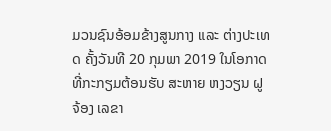ມວນຊົນອ້ອມຂ້າງສູນກາງ ແລະ ຕ່າງປະເທດ ຄັ້ງວັນທີ 20 ກຸມພາ 2019 ໃນໂອກາດທີ່ກະກຽມຕ້ອນຮັບ ສະຫາຍ ຫງວຽນ ຝູ ຈ້ອງ ເລຂາ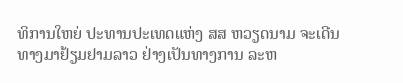ທິການໃຫຍ່ ປະທານປະເທດແຫ່ງ ສສ ຫວຽດນາມ ຈະເດີນທາງມາຢ້ຽມຢາມລາວ ຢ່າງເປັນທາງການ ລະຫ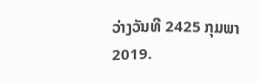ວ່າງວັນທີ 2425 ກຸມພາ2019.